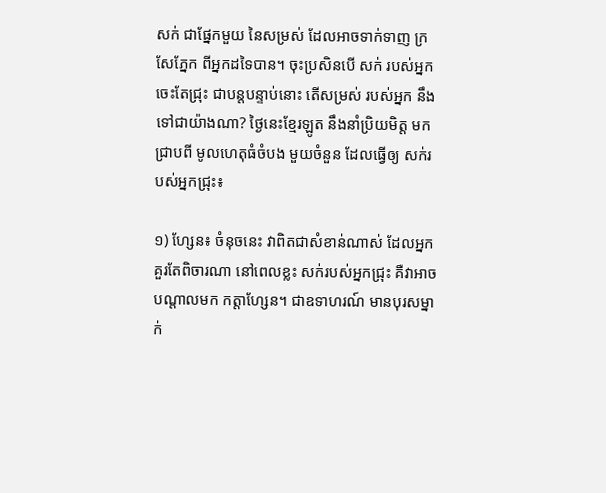សក់ ជាផ្នែកមួយ នៃសម្រស់ ដែលអាចទាក់ទាញ ក្រសែភ្នែក ពីអ្នកដទៃបាន។ ចុះប្រសិនបើ សក់ របស់អ្នក ចេះតែជ្រុះ ជាបន្តបន្ទាប់នោះ តើសម្រស់ របស់អ្នក នឹងទៅជាយ៉ាងណា? ថ្ងៃនេះខ្មែរឡូត នឹងនាំប្រិយមិត្ត មកជ្រាបពី មូលហេតុធំចំបង មួយចំនួន ដែលធ្វើឲ្យ សក់របស់អ្នកជ្រុះ៖

១) ហ្សែន៖ ចំនុចនេះ វាពិតជាសំខាន់ណាស់ ដែលអ្នកគួរតែពិចារណា នៅពេលខ្លះ សក់របស់អ្នកជ្រុះ គឺវាអាចបណ្តាលមក កត្តាហ្សែន។ ជាឧទាហរណ៍ មានបុរសម្នាក់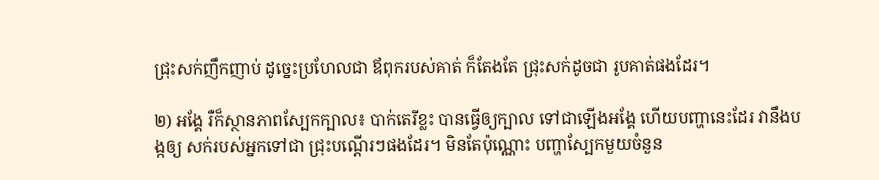ជ្រុះសក់ញឹកញាប់ ដូច្នេះប្រហែលជា ឪពុករបស់គាត់ ក៏តែងតែ ជ្រុះសក់ដូចជា រូបគាត់ផងដែរ។

២) អង្គែ រឺក៏ស្ថានភាពស្បែកក្បាល៖ បាក់តេរីខ្លះ បានធ្វើឲ្យក្បាល ទៅជាឡើងអង្គែ ហើយបញ្ហានេះដែរ វានឹងបង្កឲ្យ សក់របស់អ្នកទៅជា ជ្រុះបណ្តើរៗផងដែរ។ មិនតែប៉ុណ្ណោះ បញ្ហាស្បែកមួយចំនួន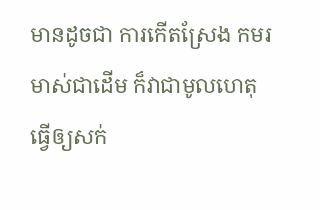មានដូចជា ការកើតស្រែង កមរមាស់ជាដើម ក៏វាជាមូលហេតុ ធ្វើឲ្យសក់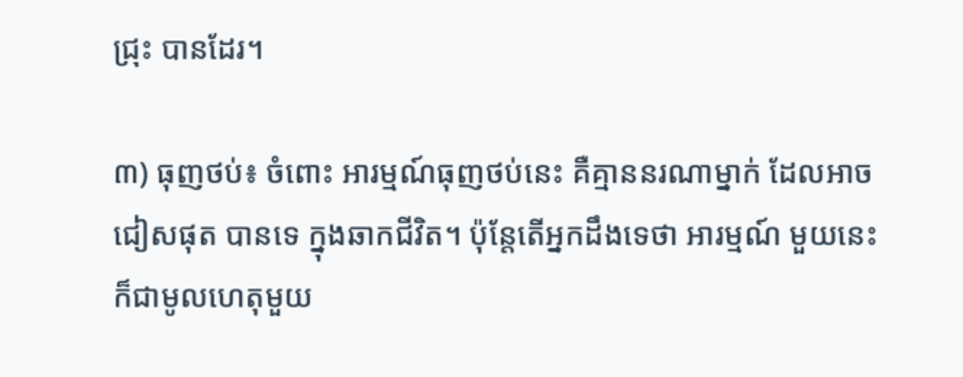ជ្រុះ បានដែរ។

៣) ធុញថប់៖ ចំពោះ អារម្មណ៍ធុញថប់នេះ គឺគ្មាននរណាម្នាក់ ដែលអាចជៀសផុត បានទេ ក្នុងឆាកជីវិត។ ប៉ុន្តែតើអ្នកដឹងទេថា អារម្មណ៍ មួយនេះ ក៏ជាមូលហេតុមួយ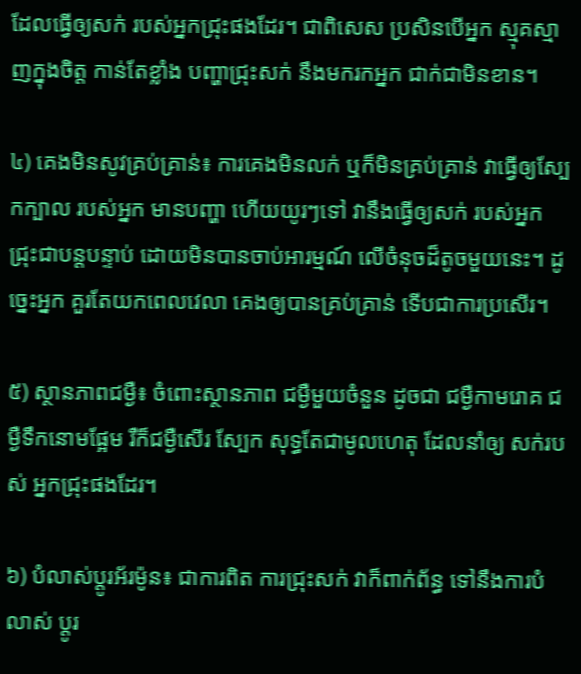ដែលធ្វើឲ្យសក់ របស់អ្នកជ្រុះផងដែរ។ ជាពិសេស ប្រសិនបើអ្នក ស្មុគស្មាញក្នុងចិត្ត កាន់តែខ្លាំង បញ្ហាជ្រុះសក់ នឹងមករកអ្នក ជាក់ជាមិនខាន។

៤) គេងមិនសូវគ្រប់គ្រាន់៖ ការគេងមិនលក់ ឬក៏មិនគ្រប់គ្រាន់ វាធ្វើឲ្យស្បែកក្បាល របស់អ្នក មានបញ្ហា ហើយយូរៗទៅ វានឹងធ្វើឲ្យសក់ របស់អ្នក ជ្រុះជាបន្តបន្ទាប់ ដោយមិនបានចាប់អារម្មណ៍ លើចំនុចដ៏តូចមួយនេះ។ ដូច្នេះអ្នក គួរតែយកពេលវេលា គេងឲ្យបានគ្រប់គ្រាន់ ទើបជាការប្រសើរ។

៥) ស្ថានភាពជម្ងឺ៖ ចំពោះស្ថានភាព ជម្ងឺមួយចំនួន ដូចជា ជម្ងឺកាមរោគ ជម្ងឺទឹកនោមផ្អែម រឺក៏ជម្ងឺសើរ ស្បែក សុទ្ធតែជាមូលហេតុ ដែលនាំឲ្យ សក់របស់ អ្នកជ្រុះផងដែរ។

៦) បំលាស់ប្តូរអ័រម៉ូន៖ ជាការពិត ការជ្រុះសក់ វាក៏ពាក់ព័ន្ធ ទៅនឹងការបំលាស់ ប្តូរ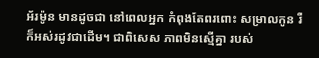អ័រម៉ូន មានដូចជា នៅពេលអ្នក កំពុងតែពរពោះ សម្រាលកូន រឺក៏អស់រដូវជាដើម។ ជាពិសេស ភាពមិនស្មើគ្នា របស់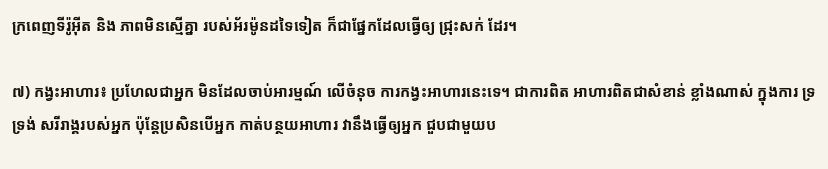ក្រពេញទីរ៉ូអ៊ីត និង ភាពមិនស្មើគ្នា របស់អ័រម៉ូនដទៃទៀត ក៏ជាផ្នែកដែលធ្វើឲ្យ ជ្រុះសក់ ដែរ។

៧) កង្វះអាហារ៖ ប្រហែលជាអ្នក មិនដែលចាប់អារម្មណ៍ លើចំនុច ការកង្វះអាហារនេះទេ។ ជាការពិត អាហារពិតជាសំខាន់ ខ្លាំងណាស់ ក្នុងការ ទ្រទ្រង់ សរីរាង្គរបស់អ្នក ប៉ុន្តែប្រសិនបើអ្នក កាត់បន្ថយអាហារ វានឹងធ្វើឲ្យអ្នក ជួបជាមួយប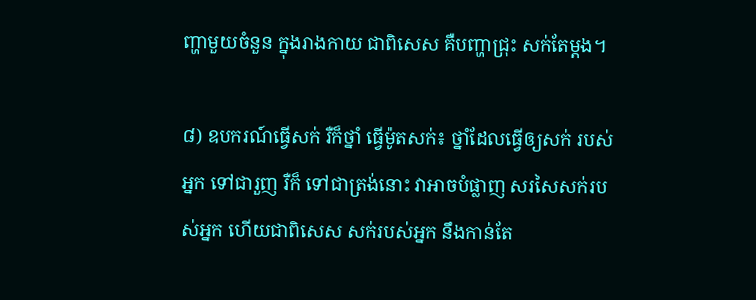ញ្ហាមួយចំនួន ក្នុងរាងកាយ ជាពិសេស គឺបញ្ហាជ្រុះ សក់តែម្តង។

៨) ឧបករណ៍ធ្វើសក់ រឺក៏ថ្នាំ ធ្វើម៉ូតសក់៖ ថ្នាំដែលធ្វើឲ្យសក់ របស់អ្នក ទៅជារួញ រឺក៏ ទៅជាត្រង់នោះ វាអាចបំផ្លាញ សរសៃសក់របស់អ្នក ហើយជាពិសេស សក់របស់អ្នក នឹងកាន់តែ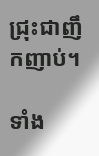ជ្រុះជាញឹកញាប់។

ទាំង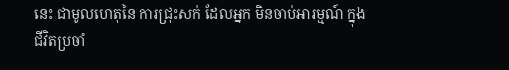នេះ ជាមូលហេតុនៃ ការជ្រុះសក់ ដែលអ្នក មិនចាប់អារម្មណ៍ ក្នុងជីវិតប្រចាំ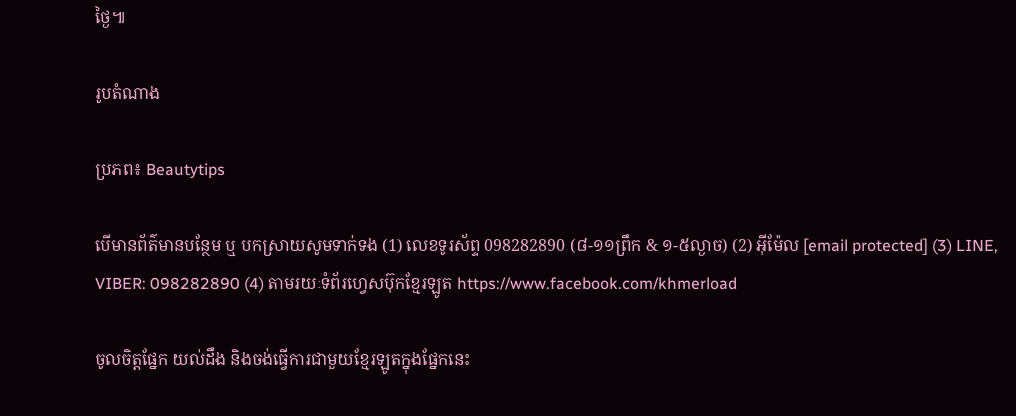ថ្ងៃ៕

រូបតំណាង

ប្រភព៖ Beautytips

បើមានព័ត៌មានបន្ថែម ឬ បកស្រាយសូមទាក់ទង (1) លេខទូរស័ព្ទ 098282890 (៨-១១ព្រឹក & ១-៥ល្ងាច) (2) អ៊ីម៉ែល [email protected] (3) LINE, VIBER: 098282890 (4) តាមរយៈទំព័រហ្វេសប៊ុកខ្មែរឡូត https://www.facebook.com/khmerload

ចូលចិត្តផ្នែក យល់ដឹង និងចង់ធ្វើការជាមួយខ្មែរឡូតក្នុងផ្នែកនេះ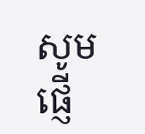សូមផ្ញើ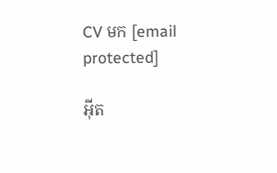CV មក [email protected]

អ៊ីត